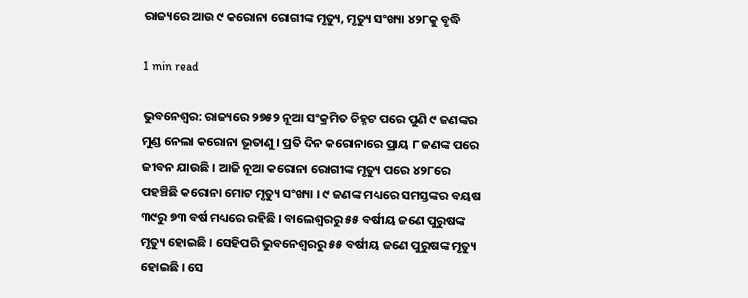ରାଜ୍ୟରେ ଆଉ ୯ କରୋନା ରୋଗୀଙ୍କ ମୃତ୍ୟୁ, ମୃତ୍ୟୁ ସଂଖ୍ୟା ୪୨୮କୁ ବୃଦ୍ଧି

1 min read

ଭୁବନେଶ୍ୱର: ରାଜ୍ୟରେ ୨୭୫୨ ନୂଆ ସଂକ୍ରମିତ ଚିହ୍ନଟ ପରେ ପୁଣି ୯ ଜଣଙ୍କର ମୁଣ୍ଡ ନେଲା କରୋନା ଭୂତାଣୁ । ପ୍ରତି ଦିନ କରୋନାରେ ପ୍ରାୟ ୮ ଜଣଙ୍କ ପରେ ଜୀବନ ଯାଉଛି । ଆଜି ନୂଆ କରୋନା ରୋଗୀଙ୍କ ମୃତ୍ୟୁ ପରେ ୪୨୮ରେ ପହଞ୍ଚିଛି କରୋନା ମୋଟ ମୃତ୍ୟୁ ସଂଖ୍ୟା । ୯ ଜଣଙ୍କ ମଧ୍ୟରେ ସମସ୍ତଙ୍କର ବୟଷ ୩୯ରୁ ୭୩ ବର୍ଷ ମଧ୍ୟରେ ରହିଛି । ବାଲେଶ୍ୱରରୁ ୫୫ ବର୍ଷୀୟ ଜଣେ ପୁରୁଷଙ୍କ ମୃତ୍ୟୁ ହୋଇଛି । ସେହିପରି ଭୁବନେଶ୍ୱରରୁ ୫୫ ବର୍ଷୀୟ ଜଣେ ପୁରୁଷଙ୍କ ମୃତ୍ୟୁ ହୋଇଛି । ସେ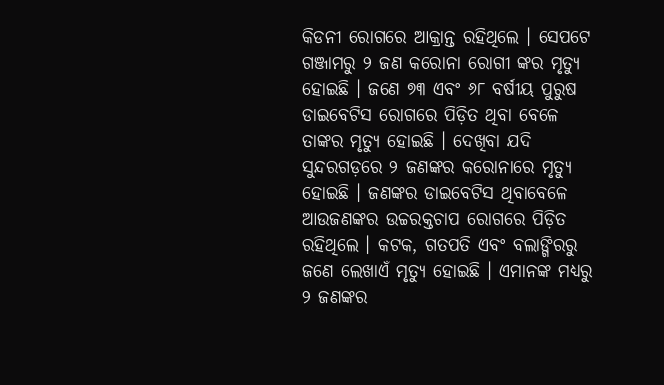କିଡନୀ ରୋଗରେ ଆକ୍ରାନ୍ତ ରହିଥିଲେ । ସେପଟେ ଗଞ୍ଜାମରୁ ୨ ଜଣ କରୋନା ରୋଗୀ ଙ୍କର ମୃତ୍ୟୁ ହୋଇଛି । ଜଣେ ୭୩ ଏବଂ ୬୮ ବର୍ଷୀୟ ପୁରୁଷ ଡାଇବେଟିସ ରୋଗରେ ପିଡ଼ିତ ଥିବା ବେଳେ ତାଙ୍କର ମୃତ୍ୟୁ ହୋଇଛି । ଦେଖିବା ଯଦି ସୁନ୍ଦରଗଡ଼ରେ ୨ ଜଣଙ୍କର କରୋନାରେ ମୃତ୍ୟୁ ହୋଇଛି । ଜଣଙ୍କର ଡାଇବେଟିସ ଥିବାବେଳେ ଆଉଜଣଙ୍କର ଉଚ୍ଚରକ୍ତଚାପ ରୋଗରେ ପିଡ଼ିତ ରହିଥିଲେ । କଟକ, ଗତପତି ଏବଂ ବଲାଙ୍ଗିରରୁ ଜଣେ ଲେଖାଏଁ ମୃତ୍ୟୁ ହୋଇଛି । ଏମାନଙ୍କ ମଧ୍ୟରୁ ୨ ଜଣଙ୍କର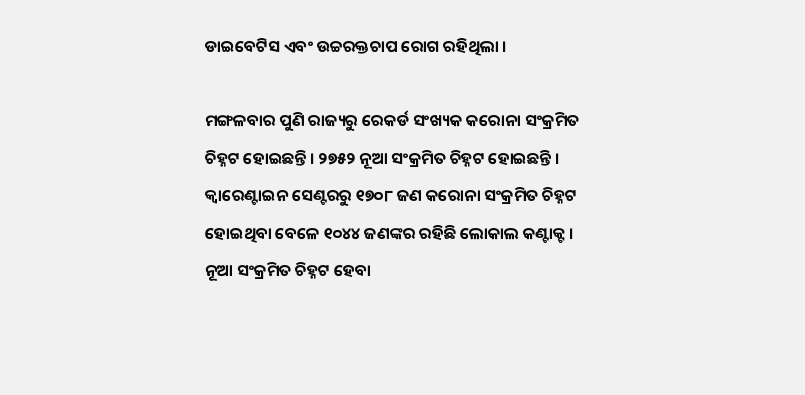ଡାଇବେଟିସ ଏବଂ ଉଚ୍ଚରକ୍ତଚାପ ରୋଗ ରହିଥିଲା ।

ମଙ୍ଗଳବାର ପୁଣି ରାଜ୍ୟରୁ ରେକର୍ଡ ସଂଖ୍ୟକ କରୋନା ସଂକ୍ରମିତ ଚିହ୍ନଟ ହୋଇଛନ୍ତି । ୨୭୫୨ ନୂଆ ସଂକ୍ରମିତ ଚିହ୍ନଟ ହୋଇଛନ୍ତି । କ୍ୱାରେଣ୍ଟାଇନ ସେଣ୍ଟରରୁ ୧୭୦୮ ଜଣ କରୋନା ସଂକ୍ରମିତ ଚିହ୍ନଟ ହୋଇଥିବା ବେଳେ ୧୦୪୪ ଜଣଙ୍କର ରହିଛି ଲୋକାଲ କଣ୍ଟାକ୍ଟ । ନୂଆ ସଂକ୍ରମିତ ଚିହ୍ନଟ ହେବା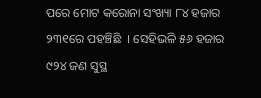ପରେ ମୋଟ କରୋନା ସଂଖ୍ୟା ୮୪ ହଜାର ୨୩୧ରେ ପହଞ୍ଚିଛି  । ସେହିଭଳି ୫୬ ହଜାର ୯୨୪ ଜଣ ସୁସ୍ଥ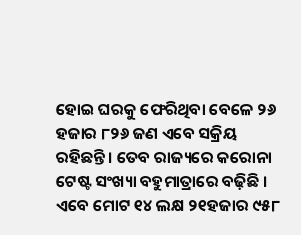ହୋଇ ଘରକୁ ଫେରିଥିବା ବେଳେ ୨୬ ହଜାର ୮୨୬ ଜଣ ଏବେ ସକ୍ରିୟ ରହିଛନ୍ତି । ତେବ ରାଜ୍ୟରେ କରୋନା ଟେଷ୍ଟ ସଂଖ୍ୟା ବହୁମାତ୍ରାରେ ବଢ଼ିଛି । ଏବେ ମୋଟ ୧୪ ଲକ୍ଷ ୨୧ହଜାର ୯୫୮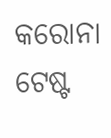କରୋନା ଟେଷ୍ଟ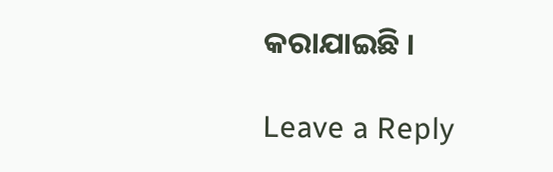କରାଯାଇଛି ।

Leave a Reply